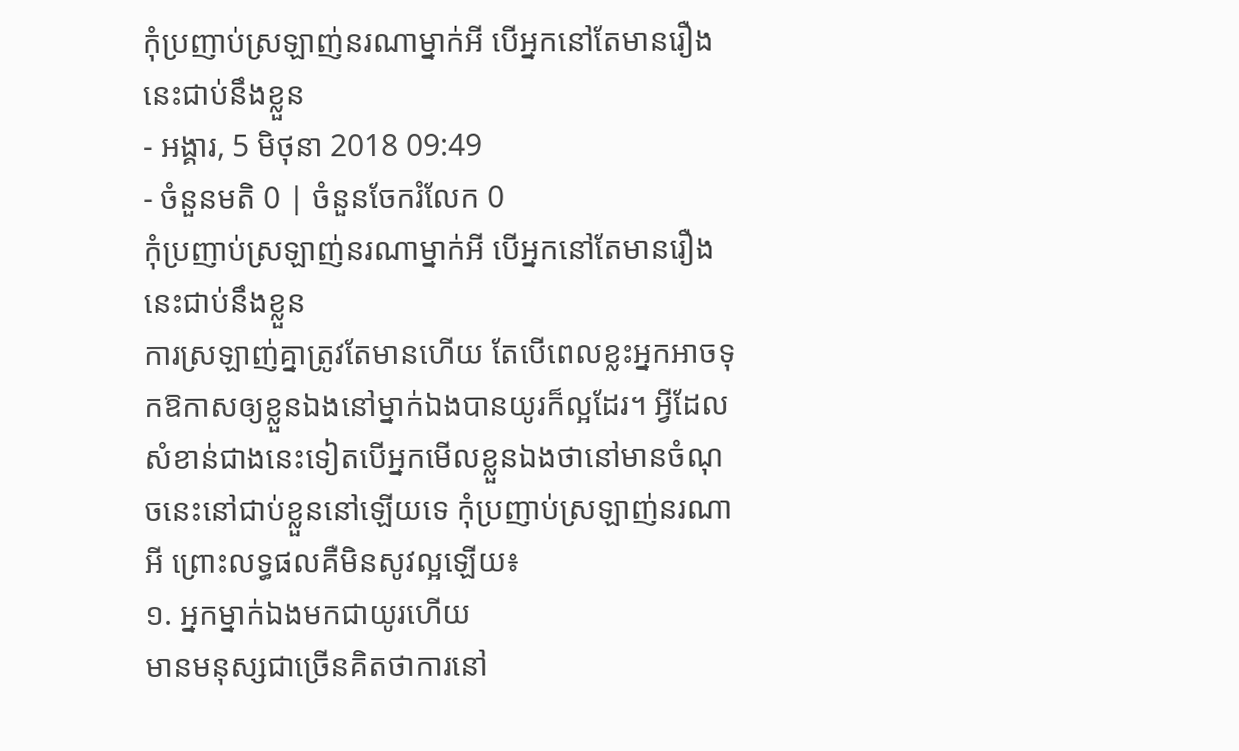កុំប្រញាប់ស្រឡាញ់នរណាម្នាក់អី បើអ្នកនៅតែមានរឿងនេះជាប់នឹងខ្លួន
- អង្គារ, 5 មិថុនា 2018 09:49
- ចំនួនមតិ 0 | ចំនួនចែករំលែក 0
កុំប្រញាប់ស្រឡាញ់នរណាម្នាក់អី បើអ្នកនៅតែមានរឿងនេះជាប់នឹងខ្លួន
ការស្រឡាញ់គ្នាត្រូវតែមានហើយ តែបើពេលខ្លះអ្នកអាចទុកឱកាសឲ្យខ្លួនឯងនៅម្នាក់ឯងបានយូរក៏ល្អដែរ។ អ្វីដែលសំខាន់ជាងនេះទៀតបើអ្នកមើលខ្លួនឯងថានៅមានចំណុចនេះនៅជាប់ខ្លួននៅឡើយទេ កុំប្រញាប់ស្រឡាញ់នរណាអី ព្រោះលទ្ធផលគឺមិនសូវល្អឡើយ៖
១. អ្នកម្នាក់ឯងមកជាយូរហើយ
មានមនុស្សជាច្រើនគិតថាការនៅ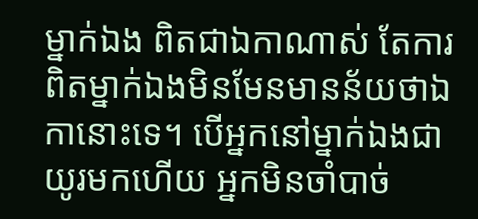ម្នាក់ឯង ពិតជាឯកាណាស់ តែការពិតម្នាក់ឯងមិនមែនមានន័យថាឯកានោះទេ។ បើអ្នកនៅម្នាក់ឯងជាយូរមកហើយ អ្នកមិនចាំបាច់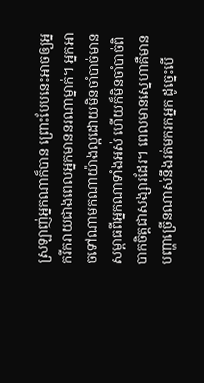ស្រឡាញ់អ្នកណាក៏បាន ព្រោះបែបនេះអាចឲ្យអ្នករីករាយជាងពេលអ្នកមាននរណាម្នាក់។ អ្នកអាចទៅណាមកណាយ៉ាងល្អដោយមិនចាំបាច់មានសម្ពាធពីអ្នកណាទាំងអស់ ហើយក៏មិនចាំបាច់ពិបាកចិត្តជាសង្សារដែរ។ ពេលមានស្នេហាគឺមានបញ្ហាច្រើនណាស់នឹងរត់មករកអ្នក ដូច្នេះបើ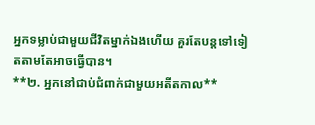អ្នកទម្លាប់ជាមួយជីវិតម្នាក់ឯងហើយ គួរតែបន្តទៅទៀតតាមតែអាចធ្វើបាន។
**២. អ្នកនៅជាប់ជំពាក់ជាមួយអតីតកាល**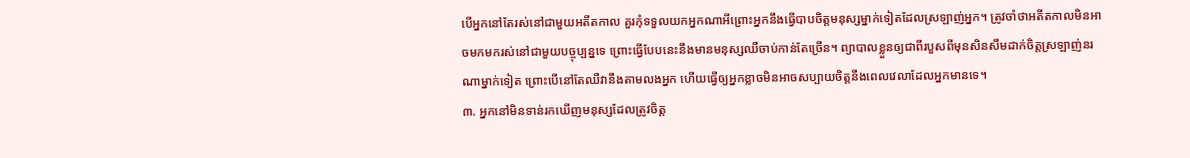បើអ្នកនៅតែរស់នៅជាមួយអតីតកាល គួរកុំទទួលយកអ្នកណាអីព្រោះអ្នកនឹងធ្វើបាបចិត្តមនុស្សម្នាក់ទៀតដែលស្រឡាញ់អ្នក។ ត្រូវចាំថាអតីតកាលមិនអាចមកមករស់នៅជាមួយបច្ចុប្បន្នទេ ព្រោះធ្វើបែបនេះនឹងមានមនុស្សឈឺចាប់កាន់តែច្រើន។ ព្យាបាលខ្លួនឲ្យជាពីរបួសពីមុនសិនសឹមដាក់ចិត្តស្រឡាញ់នរណាម្នាក់ទៀត ព្រោះបើនៅតែឈឺវានឹងតាមលងអ្នក ហើយធ្វើឲ្យអ្នកខ្លាចមិនអាចសប្បាយចិត្តនឹងពេលវេលាដែលអ្នកមានទេ។
៣. អ្នកនៅមិនទាន់រកឃើញមនុស្សដែលត្រូវចិត្ត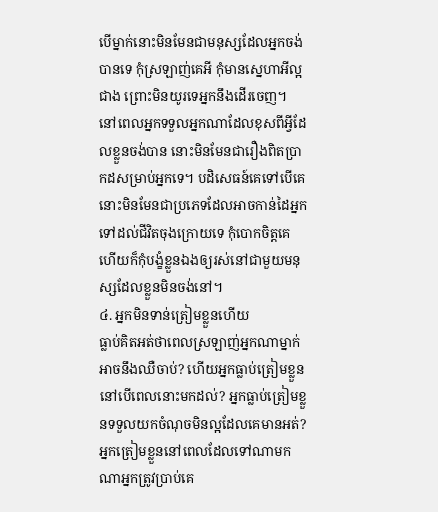បើម្នាក់នោះមិនមែនជាមនុស្សដែលអ្នកចង់បានទេ កុំស្រឡាញ់គេអី កុំមានស្នេហាអីល្អជាង ព្រោះមិនយូរទេអ្នកនឹងដើរចេញ។ នៅពេលអ្នកទទួលអ្នកណាដែលខុសពីអ្វីដែលខ្លួនចង់បាន នោះមិនមែនជារឿងពិតប្រាកដសម្រាប់អ្នកទេ។ បដិសេធន៍គេទៅបើគេនោះមិនមែនជាប្រភេទដែលអាចកាន់ដៃអ្នកទៅដល់ជីវិតចុងក្រោយទេ កុំបោកចិត្តគេ ហើយក៏កុំបង្ខំខ្លួនឯងឲ្យរស់នៅជាមួយមនុស្សដែលខ្លួនមិនចង់នៅ។
៤. អ្នកមិនទាន់ត្រៀមខ្លួនហើយ
ធ្លាប់គិតអត់ថាពេលស្រឡាញ់អ្នកណាម្នាក់អាចនឹងឈឺចាប់? ហើយអ្នកធ្លាប់ត្រៀមខ្លួននៅបើពេលនោះមកដល់? អ្នកធ្លាប់ត្រៀមខ្លួនទទួលយកចំណុចមិនល្អដែលគេមានអត់? អ្នកត្រៀមខ្លួននៅពេលដែលទៅណាមកណាអ្នកត្រូវប្រាប់គេ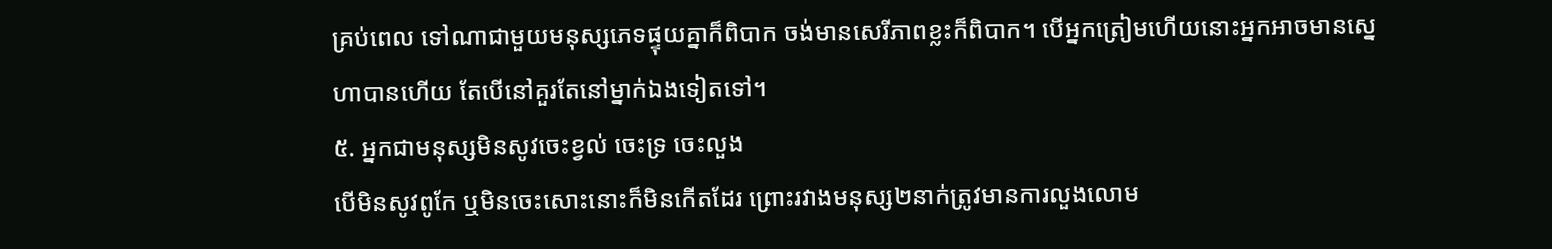គ្រប់ពេល ទៅណាជាមួយមនុស្សភេទផ្ទុយគ្នាក៏ពិបាក ចង់មានសេរីភាពខ្លះក៏ពិបាក។ បើអ្នកត្រៀមហើយនោះអ្នកអាចមានស្នេហាបានហើយ តែបើនៅគួរតែនៅម្នាក់ឯងទៀតទៅ។
៥. អ្នកជាមនុស្សមិនសូវចេះខ្វល់ ចេះទ្រ ចេះលួង
បើមិនសូវពូកែ ឬមិនចេះសោះនោះក៏មិនកើតដែរ ព្រោះរវាងមនុស្ស២នាក់ត្រូវមានការលួងលោម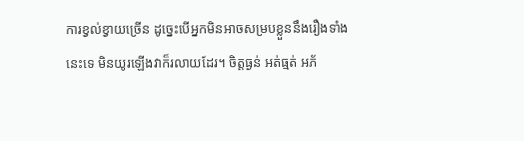ការខ្វល់ខ្វាយច្រើន ដូច្នេះបើអ្នកមិនអាចសម្របខ្លួននឹងរឿងទាំងនេះទេ មិនយូរឡើងវាក៏រលាយដែរ។ ចិត្តធ្ងន់ អត់ធ្មត់ អភ័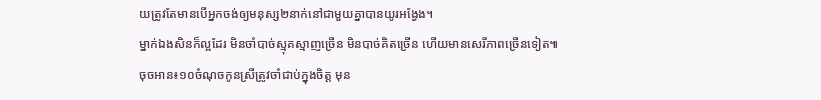យត្រូវតែមានបើអ្នកចង់ឲ្យមនុស្ស២នាក់នៅជាមួយគ្នាបានយូរអង្វែង។
ម្នាក់ឯងសិនក៏ល្អដែរ មិនចាំបាច់ស្មុគស្មាញច្រើន មិនបាច់គិតច្រើន ហើយមានសេរីភាពច្រើនទៀត៕
ចុចអាន៖១០ចំណុចកូនស្រីត្រូវចាំជាប់ក្នុងចិត្ត មុន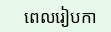ពេលរៀបកា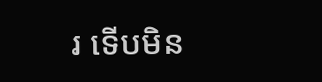រ ទើបមិន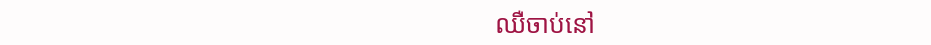ឈឺចាប់នៅ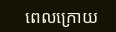ពេលក្រោយ